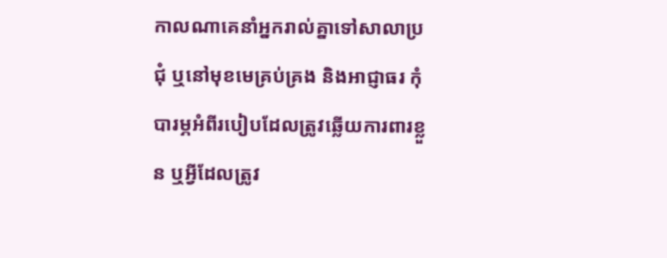កាលណាគេនាំអ្នករាល់គ្នាទៅសាលាប្រជុំ ឬនៅមុខមេគ្រប់គ្រង និងអាជ្ញាធរ កុំបារម្ភអំពីរបៀបដែលត្រូវឆ្លើយការពារខ្លួន ឬអ្វីដែលត្រូវ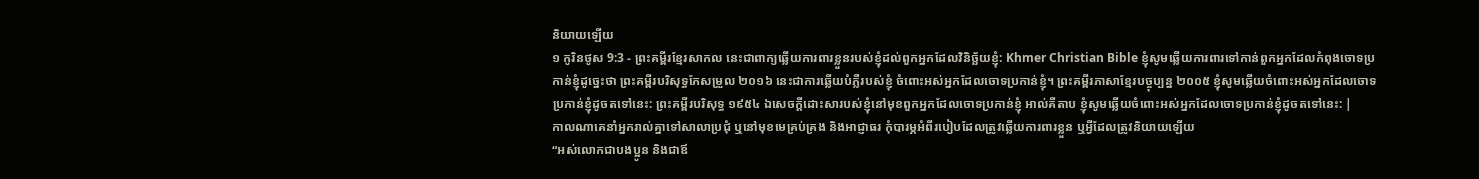និយាយឡើយ
១ កូរិនថូស 9:3 - ព្រះគម្ពីរខ្មែរសាកល នេះជាពាក្យឆ្លើយការពារខ្លួនរបស់ខ្ញុំដល់ពួកអ្នកដែលវិនិច្ឆ័យខ្ញុំ: Khmer Christian Bible ខ្ញុំសូមឆ្លើយការពារទៅកាន់ពួកអ្នកដែលកំពុងចោទប្រកាន់ខ្ញុំដូច្នេះថា ព្រះគម្ពីរបរិសុទ្ធកែសម្រួល ២០១៦ នេះជាការឆ្លើយបំភ្លឺរបស់ខ្ញុំ ចំពោះអស់អ្នកដែលចោទប្រកាន់ខ្ញុំ។ ព្រះគម្ពីរភាសាខ្មែរបច្ចុប្បន្ន ២០០៥ ខ្ញុំសូមឆ្លើយចំពោះអស់អ្នកដែលចោទប្រកាន់ខ្ញុំដូចតទៅនេះ: ព្រះគម្ពីរបរិសុទ្ធ ១៩៥៤ ឯសេចក្ដីដោះសារបស់ខ្ញុំនៅមុខពួកអ្នកដែលចោទប្រកាន់ខ្ញុំ អាល់គីតាប ខ្ញុំសូមឆ្លើយចំពោះអស់អ្នកដែលចោទប្រកាន់ខ្ញុំដូចតទៅនេះ: |
កាលណាគេនាំអ្នករាល់គ្នាទៅសាលាប្រជុំ ឬនៅមុខមេគ្រប់គ្រង និងអាជ្ញាធរ កុំបារម្ភអំពីរបៀបដែលត្រូវឆ្លើយការពារខ្លួន ឬអ្វីដែលត្រូវនិយាយឡើយ
“អស់លោកជាបងប្អូន និងជាឪ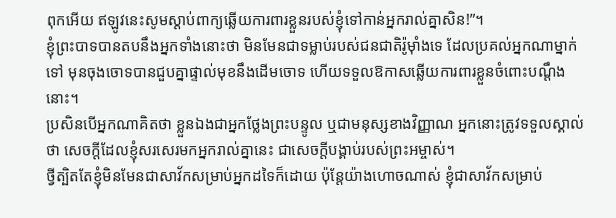ពុកអើយ ឥឡូវនេះសូមស្ដាប់ពាក្យឆ្លើយការពារខ្លួនរបស់ខ្ញុំទៅកាន់អ្នករាល់គ្នាសិន!”។
ខ្ញុំព្រះបាទបានតបនឹងអ្នកទាំងនោះថា មិនមែនជាទម្លាប់របស់ជនជាតិរ៉ូម៉ាំងទេ ដែលប្រគល់អ្នកណាម្នាក់ទៅ មុនចុងចោទបានជួបគ្នាផ្ទាល់មុខនឹងដើមចោទ ហើយទទួលឱកាសឆ្លើយការពារខ្លួនចំពោះបណ្ដឹងនោះ។
ប្រសិនបើអ្នកណាគិតថា ខ្លួនឯងជាអ្នកថ្លែងព្រះបន្ទូល ឬជាមនុស្សខាងវិញ្ញាណ អ្នកនោះត្រូវទទួលស្គាល់ថា សេចក្ដីដែលខ្ញុំសរសេរមកអ្នករាល់គ្នានេះ ជាសេចក្ដីបង្គាប់របស់ព្រះអម្ចាស់។
ថ្វីត្បិតតែខ្ញុំមិនមែនជាសាវ័កសម្រាប់អ្នកដទៃក៏ដោយ ប៉ុន្តែយ៉ាងហោចណាស់ ខ្ញុំជាសាវ័កសម្រាប់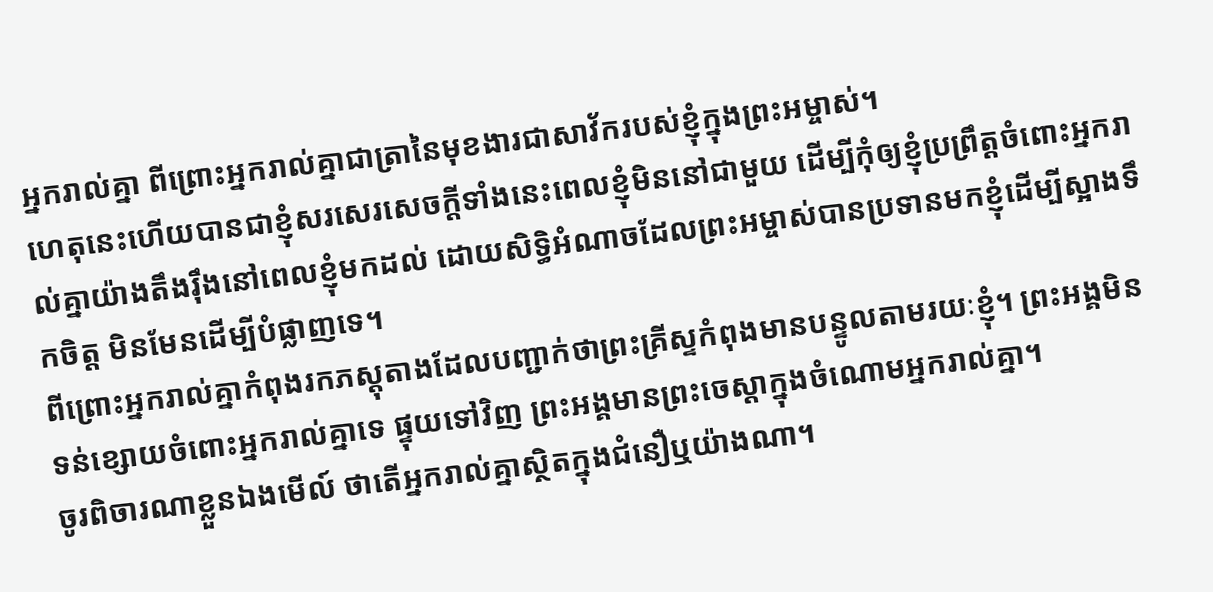អ្នករាល់គ្នា ពីព្រោះអ្នករាល់គ្នាជាត្រានៃមុខងារជាសាវ័ករបស់ខ្ញុំក្នុងព្រះអម្ចាស់។
ហេតុនេះហើយបានជាខ្ញុំសរសេរសេចក្ដីទាំងនេះពេលខ្ញុំមិននៅជាមួយ ដើម្បីកុំឲ្យខ្ញុំប្រព្រឹត្តចំពោះអ្នករាល់គ្នាយ៉ាងតឹងរ៉ឹងនៅពេលខ្ញុំមកដល់ ដោយសិទ្ធិអំណាចដែលព្រះអម្ចាស់បានប្រទានមកខ្ញុំដើម្បីស្អាងទឹកចិត្ត មិនមែនដើម្បីបំផ្លាញទេ។
ពីព្រោះអ្នករាល់គ្នាកំពុងរកភស្តុតាងដែលបញ្ជាក់ថាព្រះគ្រីស្ទកំពុងមានបន្ទូលតាមរយៈខ្ញុំ។ ព្រះអង្គមិនទន់ខ្សោយចំពោះអ្នករាល់គ្នាទេ ផ្ទុយទៅវិញ ព្រះអង្គមានព្រះចេស្ដាក្នុងចំណោមអ្នករាល់គ្នា។
ចូរពិចារណាខ្លួនឯងមើល៍ ថាតើអ្នករាល់គ្នាស្ថិតក្នុងជំនឿឬយ៉ាងណា។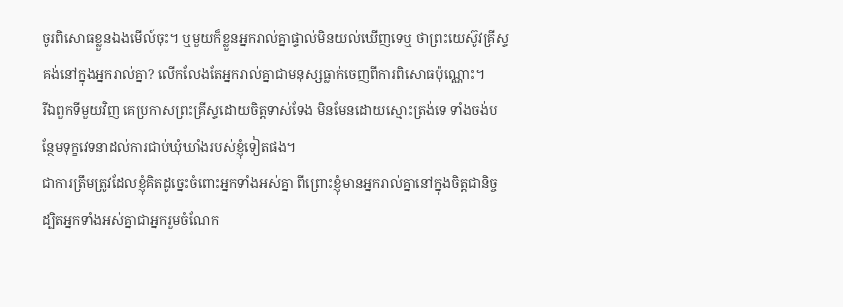ចូរពិសោធខ្លួនឯងមើល៍ចុះ។ ឬមួយក៏ខ្លួនអ្នករាល់គ្នាផ្ទាល់មិនយល់ឃើញទេឬ ថាព្រះយេស៊ូវគ្រីស្ទគង់នៅក្នុងអ្នករាល់គ្នា? លើកលែងតែអ្នករាល់គ្នាជាមនុស្សធ្លាក់ចេញពីការពិសោធប៉ុណ្ណោះ។
រីឯពួកទីមួយវិញ គេប្រកាសព្រះគ្រីស្ទដោយចិត្តទាស់ទែង មិនមែនដោយស្មោះត្រង់ទេ ទាំងចង់បន្ថែមទុក្ខវេទនាដល់ការជាប់ឃុំឃាំងរបស់ខ្ញុំទៀតផង។
ជាការត្រឹមត្រូវដែលខ្ញុំគិតដូច្នេះចំពោះអ្នកទាំងអស់គ្នា ពីព្រោះខ្ញុំមានអ្នករាល់គ្នានៅក្នុងចិត្តជានិច្ច ដ្បិតអ្នកទាំងអស់គ្នាជាអ្នករួមចំណែក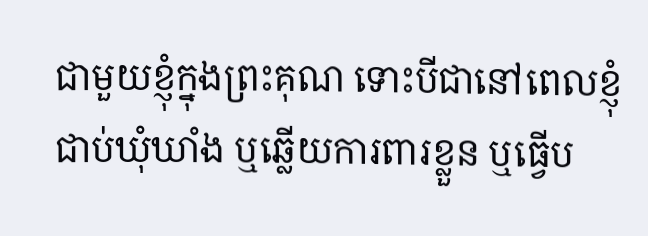ជាមួយខ្ញុំក្នុងព្រះគុណ ទោះបីជានៅពេលខ្ញុំជាប់ឃុំឃាំង ឬឆ្លើយការពារខ្លួន ឬធ្វើប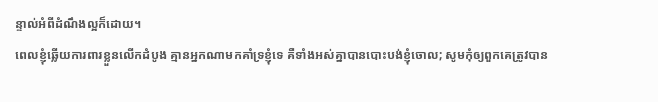ន្ទាល់អំពីដំណឹងល្អក៏ដោយ។
ពេលខ្ញុំឆ្លើយការពារខ្លួនលើកដំបូង គ្មានអ្នកណាមកគាំទ្រខ្ញុំទេ គឺទាំងអស់គ្នាបានបោះបង់ខ្ញុំចោល; សូមកុំឲ្យពួកគេត្រូវបាន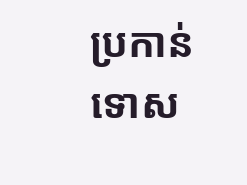ប្រកាន់ទោស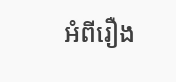អំពីរឿង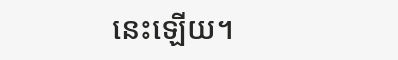នេះឡើយ។